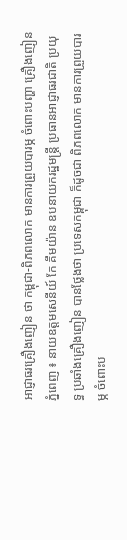អាជ្ញាធរគ្រឿងញៀន ថា កម្ពុជា-ពិភពលោក មានការព្រួយបារម្ភ ចំពោះបញ្ហា គ្រឿងញៀន
ភ្នំពេញ ៖ នាយឧត្តមសេនីយ៍ កែ គឹមយ៉ាន ឧបនាយករដ្ឋមន្ដ្រី ប្រធានអាជ្ញាធរជាតិ ប្រយុទ្ធ ប្រឆាំងគ្រឿងញៀន បានថ្លែងថា ប្រទេសកម្ពុជា ក៏ដូចជា ពិភពលោក មានការព្រួយបារម្ភ ចំពោះប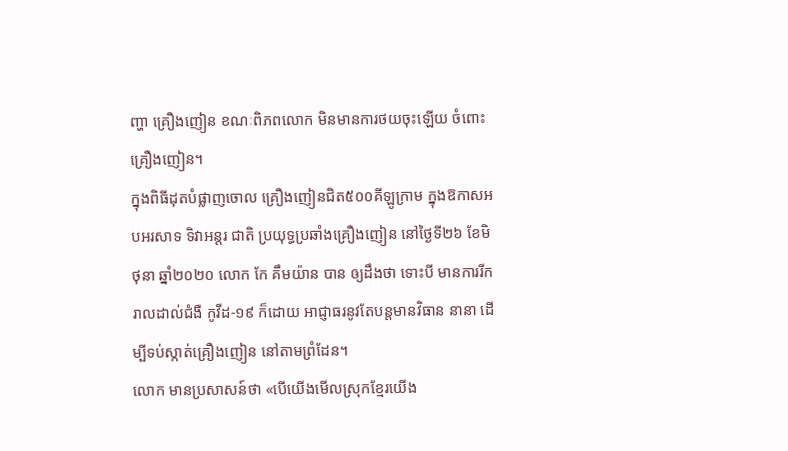ញ្ហា គ្រឿងញៀន ខណៈពិភពលោក មិនមានការថយចុះឡើយ ចំពោះគ្រឿងញៀន។
ក្នុងពិធីដុតបំផ្លាញចោល គ្រឿងញៀនជិត៥០០គីឡូក្រាម ក្នុងឱកាសអបអរសាទ ទិវាអន្ដរ ជាតិ ប្រយុទ្ធប្រឆាំងគ្រឿងញៀន នៅថ្ងៃទី២៦ ខែមិថុនា ឆ្នាំ២០២០ លោក កែ គឹមយ៉ាន បាន ឲ្យដឹងថា ទោះបី មានការរីករាលដាល់ជំងឺ កូវីដ-១៩ ក៏ដោយ អាជ្ញាធរនូវតែបន្ដមានវិធាន នានា ដើម្បីទប់ស្កាត់គ្រឿងញៀន នៅតាមព្រំដែន។
លោក មានប្រសាសន៍ថា «បើយើងមើលស្រុកខ្មែរយើង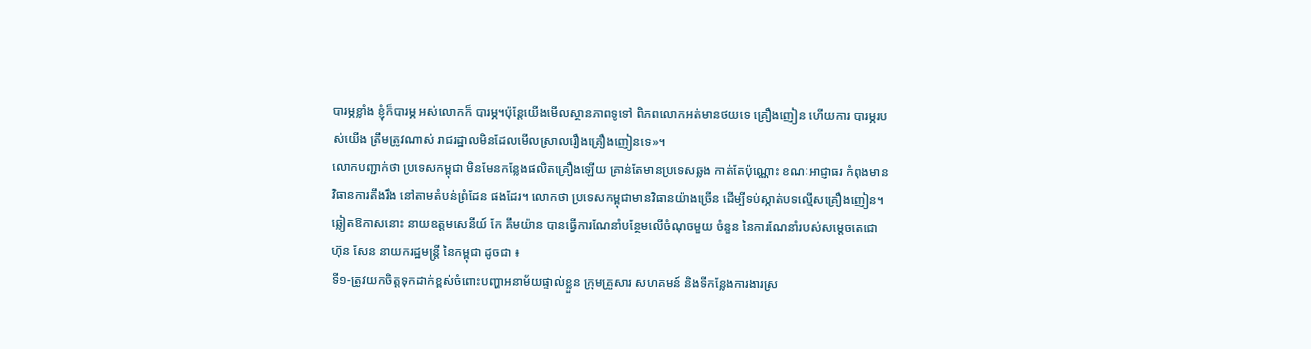បារម្ភខ្លាំង ខ្ញុំក៏បារម្ភ អស់លោកក៏ បារម្ភ។ប៉ុន្ដែយើងមើលស្ថានភាពទូទៅ ពិភពលោកអត់មានថយទេ គ្រឿងញៀន ហើយការ បារម្ភរបស់យើង ត្រឹមត្រូវណាស់ រាជរដ្ឋាលមិនដែលមើលស្រាលរឿងគ្រឿងញៀនទេ»។
លោកបញ្ជាក់ថា ប្រទេសកម្ពុជា មិនមែនកន្លែងផលិតគ្រឿងឡើយ គ្រាន់តែមានប្រទេសឆ្លង កាត់តែប៉ុណ្ណោះ ខណៈអាជ្ញាធរ កំពុងមានវិធានការតឹងរឹង នៅតាមតំបន់ព្រំដែន ផងដែរ។ លោកថា ប្រទេសកម្ពុជាមានវិធានយ៉ាងច្រើន ដើម្បីទប់ស្កាត់បទល្មើសគ្រឿងញៀន។
ឆ្លៀតឱកាសនោះ នាយឧត្តមសេនីយ៍ កែ គឹមយ៉ាន បានធ្វើការណែនាំបន្ថែមលើចំណុចមួយ ចំនួន នៃការណែនាំរបស់សម្តេចតេជោ ហ៊ុន សែន នាយករដ្ឋមន្រ្តី នៃកម្ពុជា ដូចជា ៖
ទី១-ត្រូវយកចិត្តទុកដាក់ខ្ពស់ចំពោះបញ្ហាអនាម័យផ្ទាល់ខ្លួន ក្រុមគ្រួសារ សហគមន៍ និងទីកន្លែងការងារស្រ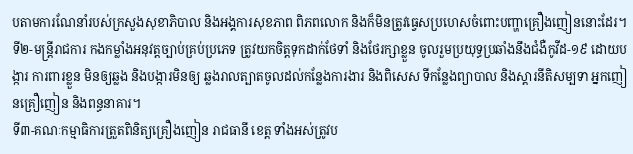បតាមការណែនាំរបស់ក្រសួងសុខាភិបាល និងអង្គការសុខភាព ពិភពលោក និងក៏មិនត្រូវធ្វេសប្រហេសចំពោះបញ្ហាគ្រឿងញៀននោះដែរ។
ទី២-មន្រ្តីរាជការ កងកម្លាំងអនុវត្តច្បាប់គ្រប់ប្រភេទ ត្រូវយកចិត្តទុកដាក់ថែទាំ និងថែរក្សាខ្លួន ចូលរួមប្រយុទ្ធប្រឆាំងនឹងជំងឺកូវីដ-១៩ ដោយបង្ការ ការពារខ្លួន មិនឲ្យឆ្លង និងបង្ការមិនឲ្យ ឆ្លងរាលត្បាតចូលដល់កន្លែងការងារ និងពិសេស ទីកន្លែងព្យាបាល និងស្តារនីតិសម្បទា អ្នកញៀនគ្រឿញៀន និងពន្ធនាគារ។
ទី៣-គណៈកម្មាធិការត្រួតពិនិត្យគ្រឿងញៀន រាជធានី ខេត្ត ទាំងអស់ត្រូវប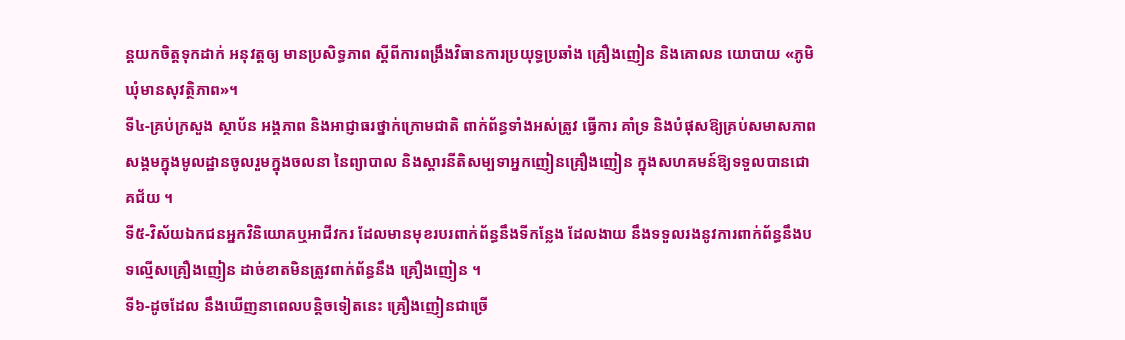ន្តយកចិត្តទុកដាក់ អនុវត្តឲ្យ មានប្រសិទ្ធភាព ស្តីពីការពង្រឹងវិធានការប្រយុទ្ធប្រឆាំង គ្រឿងញៀន និងគោលន យោបាយ «ភូមិឃុំមានសុវត្ថិភាព»។
ទី៤-គ្រប់ក្រសួង ស្ថាប័ន អង្គភាព និងអាជ្ញាធរថ្នាក់ក្រោមជាតិ ពាក់ព័ន្ធទាំងអស់ត្រូវ ធ្វើការ គាំទ្រ និងបំផុសឱ្យគ្រប់សមាសភាពសង្គមក្នុងមូលដ្ឋានចូលរួមក្នុងចលនា នៃព្យាបាល និងស្តារនីតិសម្បទាអ្នកញៀនគ្រឿងញៀន ក្នុងសហគមន៍ឱ្យទទួលបានជោគជ័យ ។
ទី៥-វិស័យឯកជនអ្នកវិនិយោគឬអាជីវករ ដែលមានមុខរបរពាក់ព័ន្ធនឹងទីកន្លែង ដែលងាយ នឹងទទួលរងនូវការពាក់ព័ន្ធនឹងបទល្មើសគ្រឿងញៀន ដាច់ខាតមិនត្រូវពាក់ព័ន្ធនឹង គ្រឿងញៀន ។
ទី៦-ដូចដែល នឹងឃើញនាពេលបន្តិចទៀតនេះ គ្រឿងញៀនជាច្រើ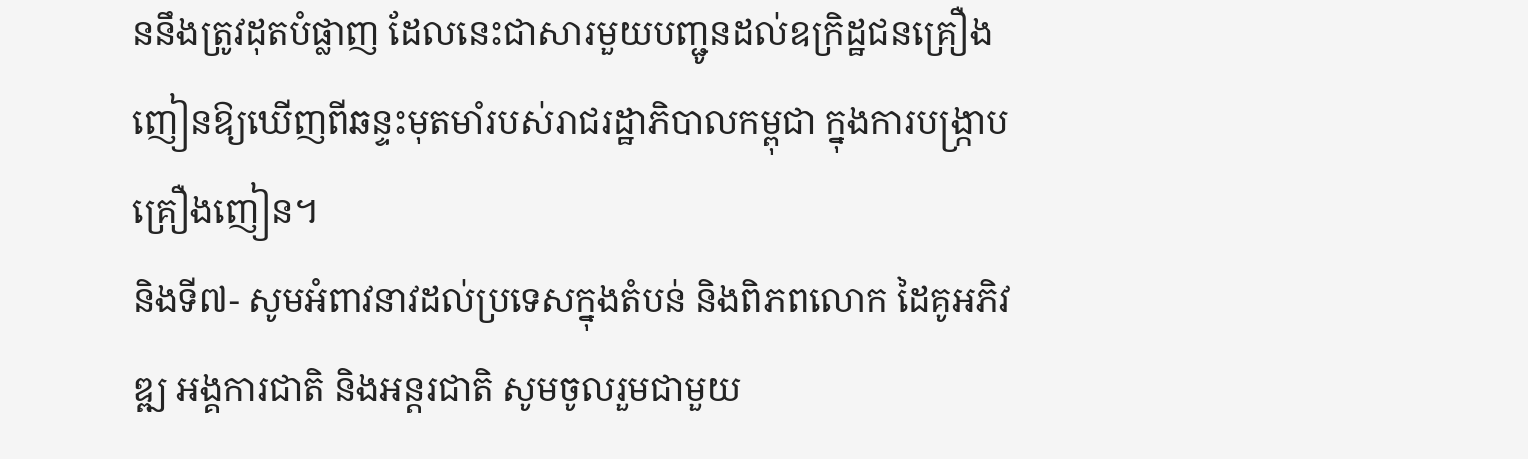ននឹងត្រូវដុតបំផ្លាញ ដែលនេះជាសារមួយបញ្ជូនដល់ឧក្រិដ្ឋជនគ្រឿងញៀនឱ្យឃើញពីឆន្ទះមុតមាំរបស់រាជរដ្ឋាភិបាលកម្ពុជា ក្នុងការបង្រ្កាបគ្រឿងញៀន។
និងទី៧- សូមអំពាវនាវដល់ប្រទេសក្នុងតំបន់ និងពិភពលោក ដៃគូអភិវឌ្ឍ អង្គការជាតិ និងអន្តរជាតិ សូមចូលរួមជាមួយ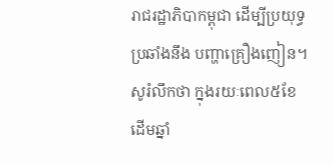រាជរដ្ឋាភិបាកម្ពុជា ដើម្បីប្រយុទ្ធប្រឆាំងនឹង បញ្ហាគ្រឿងញៀន។
សូរំលឹកថា ក្នុងរយៈពេល៥ខែ ដើមឆ្នាំ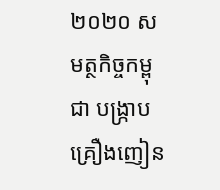២០២០ សមត្ថកិច្ចកម្ពុជា បង្ក្រាបគ្រឿងញៀន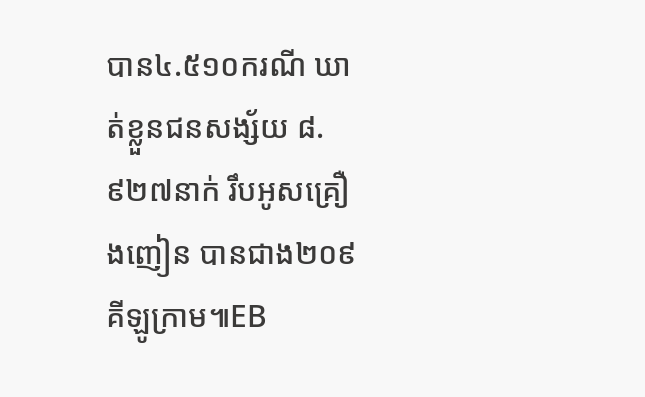បាន៤.៥១០ករណី ឃាត់ខ្លួនជនសង្ស័យ ៨.៩២៧នាក់ រឹបអូសគ្រឿងញៀន បានជាង២០៩គីឡូក្រាម៕EB